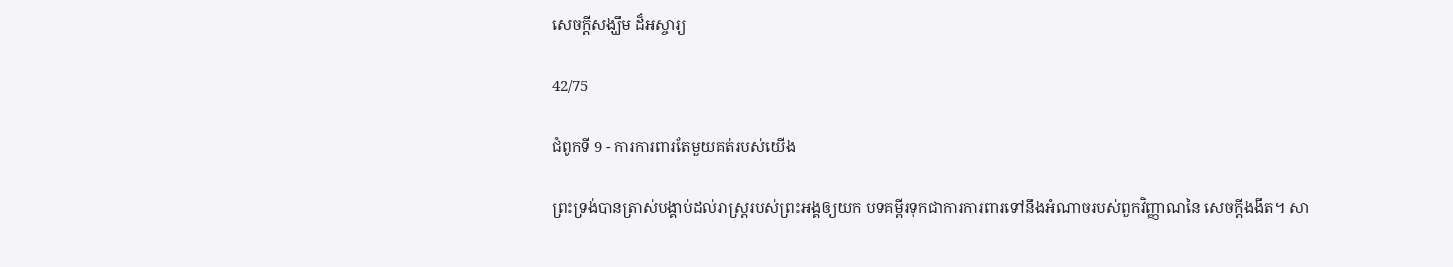សេចក្តីសង្ឃឹម ដ៏អស្ចារ្យ

42/75

ជំពូកទី 9 - ការការពារតែមួយគត់របស់យើង

ព្រះទ្រង់បានត្រាស់បង្គាប់ដល់រាស្រ្ដរបស់ព្រះអង្គឲ្យយក បទគម្ពីរទុកជាការការពារទៅនឹងអំណាចរបស់ពួកវិញ្ញាណនៃ សេចក្ដីងងឹត។ សា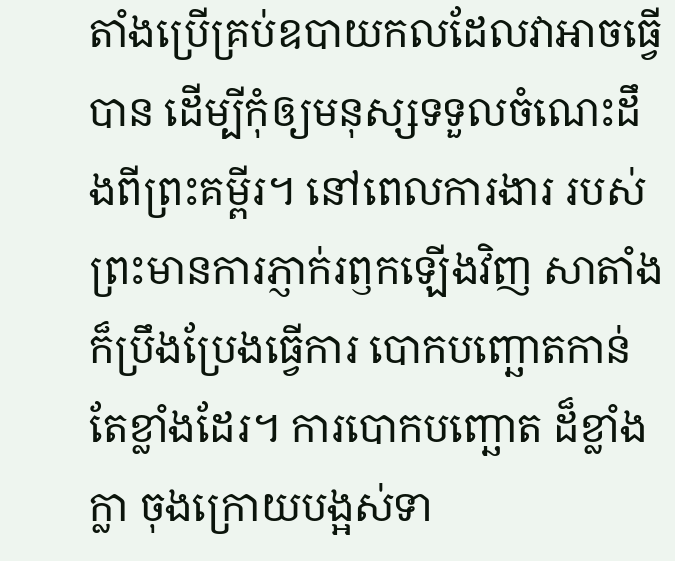តាំងប្រើគ្រប់ឧបាយកលដែលវាអាចធ្វើបាន ដើម្បីកុំឲ្យមនុស្សទទួលចំណេះដឹងពីព្រះគម្ពីរ។ នៅពេលការងារ របស់ព្រះមានការភ្ញាក់រឭកឡើងវិញ សាតាំងក៏ប្រឹងប្រែងធ្វើការ បោកបញ្ឆោតកាន់តែខ្លាំងដែរ។ ការបោកបញ្ឆោត ដ៏ខ្លាំងក្លា ចុងក្រោយបង្អស់ទា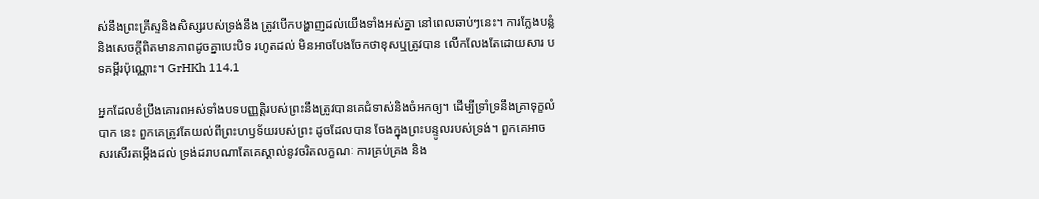ស់នឹងព្រះគ្រីស្ទនិងសិស្សរបស់ទ្រង់នឹង ត្រូវបើកបង្ហាញដល់យើងទាំងអស់គ្នា នៅពេលឆាប់ៗនេះ។ ការក្លែងបន្លំនិងសេចក្តីពិតមានភាពដូចគ្នាបេះបិទ រហូតដល់ មិនអាចបែងចែកថាខុសឬត្រូវបាន លើកលែងតែដោយសារ បទគម្ពីរប៉ុណ្ណោះ។ GrHKh 114.1

អ្នកដែលខំប្រឹងគោរពអស់ទាំងបទបញ្ញត្ដិរបស់ព្រះនឹងត្រូវបានគេជំទាស់និងចំអកឲ្យ។ ដើម្បីទ្រាំទ្រនឹងគ្រាទុក្ខលំបាក នេះ ពួកគេត្រូវតែយល់ពីព្រះហឫទ័យរបស់ព្រះ ដូចដែលបាន ចែងក្នុងព្រះបន្ទូលរបស់ទ្រង់។ ពួកគេអាចសរសើរតម្កើងដល់ ទ្រង់ដរាបណាតែគេស្គាល់នូវចរិតលក្ខណៈ ការគ្រប់គ្រង និង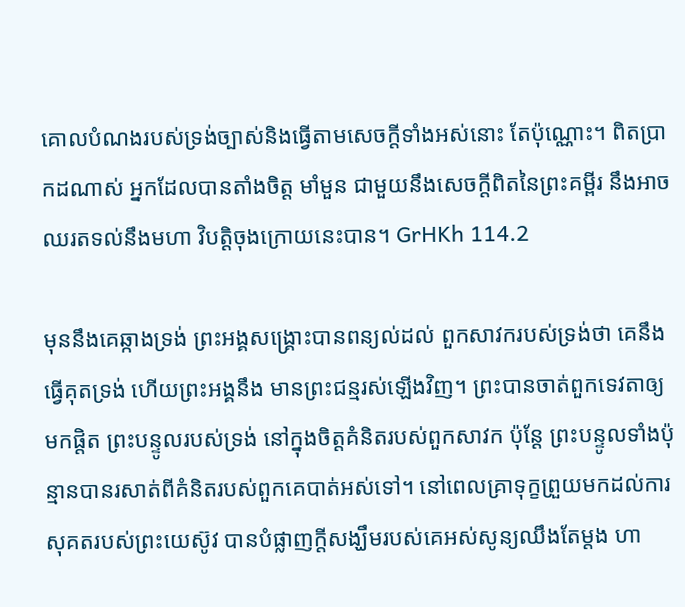គោលបំណងរបស់ទ្រង់ច្បាស់និងធ្វើតាមសេចក្តីទាំងអស់នោះ តែប៉ុណ្ណោះ។ ពិតប្រាកដណាស់ អ្នកដែលបានតាំងចិត្ត មាំមួន ជាមួយនឹងសេចក្ដីពិតនៃព្រះគម្ពីរ នឹងអាចឈរតទល់នឹងមហា វិបត្ដិចុងក្រោយនេះបាន។ GrHKh 114.2

មុននឹងគេឆ្កាងទ្រង់ ព្រះអង្គសង្រ្គោះបានពន្យល់ដល់ ពួកសាវករបស់ទ្រង់ថា គេនឹងធ្វើគុតទ្រង់ ហើយព្រះអង្គនឹង មានព្រះជន្មរស់ឡើងវិញ។ ព្រះបានចាត់ពួកទេវតាឲ្យមកផ្តិត ព្រះបន្ទូលរបស់ទ្រង់ នៅក្នុងចិត្តគំនិតរបស់ពួកសាវក ប៉ុន្ដែ ព្រះបន្ទូលទាំងប៉ុន្មានបានរសាត់ពីគំនិតរបស់ពួកគេបាត់អស់ទៅ។ នៅពេលគ្រាទុក្ខព្រួយមកដល់ការសុគតរបស់ព្រះយេស៊ូវ បានបំផ្លាញក្ដីសង្ឃឹមរបស់គេអស់សូន្យឈឹងតែម្ដង ហា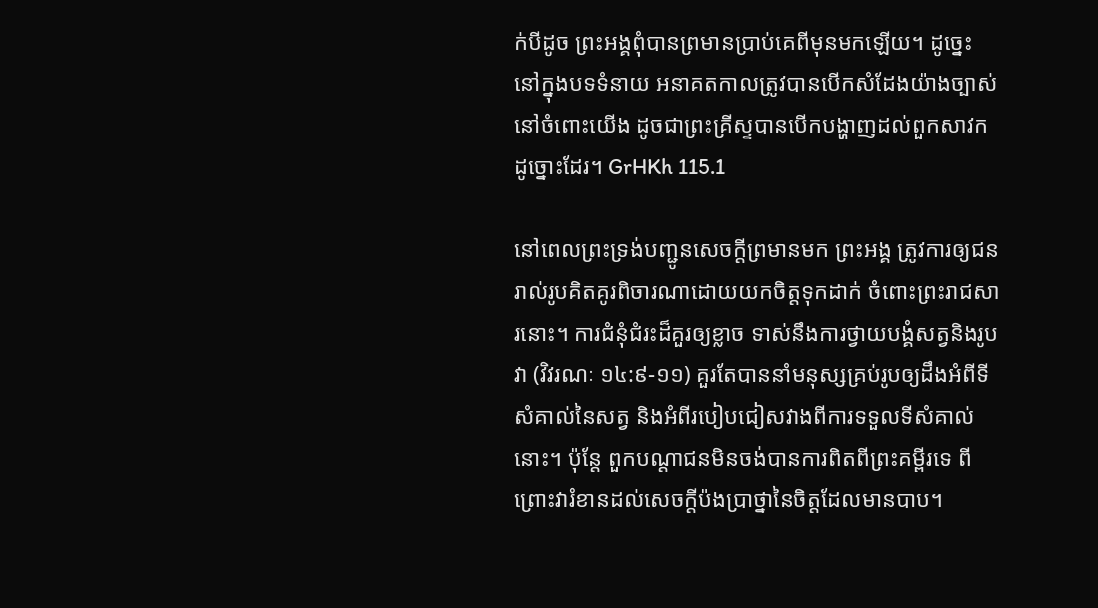ក់បីដូច ព្រះអង្គពុំបានព្រមានប្រាប់គេពីមុនមកឡើយ។ ដូច្នេះ នៅក្នុងបទទំនាយ អនាគតកាលត្រូវបានបើកសំដែងយ៉ាងច្បាស់នៅចំពោះយើង ដូចជាព្រះគ្រីស្ទបានបើកបង្ហាញដល់ពួកសាវកដូច្នោះដែរ។ GrHKh 115.1

នៅពេលព្រះទ្រង់បញ្ជូនសេចក្ដីព្រមានមក ព្រះអង្គ ត្រូវការឲ្យជនរាល់រូបគិតគូរពិចារណាដោយយកចិត្ដទុកដាក់ ចំពោះព្រះរាជសារនោះ។ ការជំនុំជំរះដ៏គួរឲ្យខ្លាច ទាស់នឹងការថ្វាយបង្គំសត្វនិងរូបវា (វិវរណៈ ១៤:៩-១១) គួរតែបាននាំមនុស្សគ្រប់រូបឲ្យដឹងអំពីទីសំគាល់នៃសត្វ និងអំពីរបៀបជៀសវាងពីការទទួលទីសំគាល់នោះ។ ប៉ុន្ដែ ពួកបណ្ដាជនមិនចង់បានការពិតពីព្រះគម្ពីរទេ ពីព្រោះវារំខានដល់សេចក្ដីប៉ងប្រាថ្នានៃចិត្ដដែលមានបាប។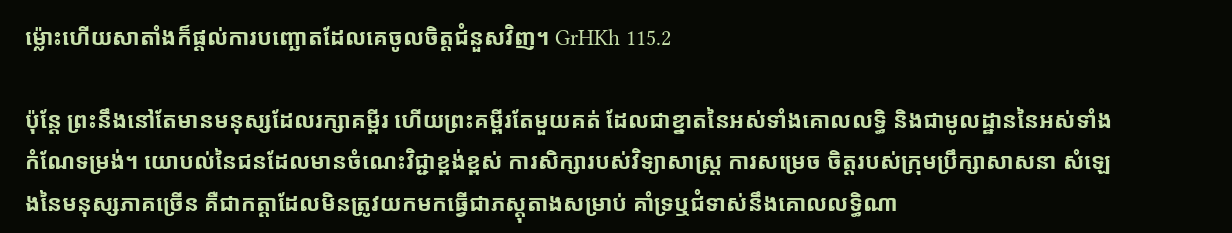ម្ល៉ោះហើយសាតាំងក៏ផ្ដល់ការបញ្ឆោតដែលគេចូលចិត្តជំនួសវិញ។ GrHKh 115.2

ប៉ុន្តែ ព្រះនឹងនៅតែមានមនុស្សដែលរក្សាគម្ពីរ ហើយព្រះគម្ពីរតែមួយគត់ ដែលជាខ្នាតនៃអស់ទាំងគោលលទ្ធិ និងជាមូលដ្ឋាននៃអស់ទាំងកំណែទម្រង់។ យោបល់នៃជនដែលមានចំណេះវិជ្ជាខ្ពង់ខ្ពស់ ការសិក្សារបស់វិទ្យាសាស្រ្ត ការសម្រេច ចិត្ដរបស់ក្រុមប្រឹក្សាសាសនា សំឡេងនៃមនុស្សភាគច្រើន គឺជាកត្ដាដែលមិនត្រូវយកមកធ្វើជាភស្ដុតាងសម្រាប់ គាំទ្រឬជំទាស់នឹងគោលលទ្ធិណា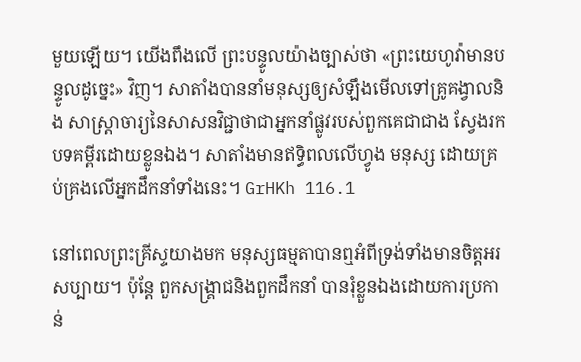មួយឡើយ។ យើងពឹងលើ ព្រះបន្ទូលយ៉ាងច្បាស់ថា «ព្រះយេហូវ៉ាមានបន្ទូលដូច្នេះ» វិញ។ សាតាំងបាននាំមនុស្សឲ្យសំឡឹងមើលទៅគ្រូគង្វាលនិង សាស្រ្ដាចារ្យនៃសាសនវិជ្ជាថាជាអ្នកនាំផ្លូវរបស់ពួកគេជាជាង ស្វែងរកបទគម្ពីរដោយខ្លូនឯង។ សាតាំងមានឥទ្ធិពលលើហ្វូង មនុស្ស ដោយគ្រប់គ្រងលើអ្នកដឹកនាំទាំងនេះ។ GrHKh 116.1

នៅពេលព្រះគ្រីស្ទយាងមក មនុស្សធម្មតាបានឮអំពីទ្រង់ទាំងមានចិត្ដអរសប្បាយ។ ប៉ុន្ដែ ពួកសង្រ្គាជនិងពួកដឹកនាំ បានរុំខ្លួនឯងដោយការប្រកាន់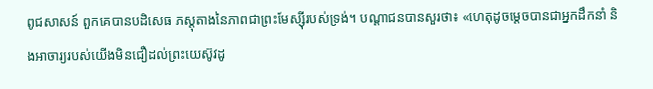ពូជសាសន៍ ពួកគេបានបដិសេធ ភស្ដុតាងនៃភាពជាព្រះមែស្ស៊ីរបស់ទ្រង់។ បណ្ដាជនបានសួរថា៖ «ហេតុដូចម្ដេចបានជាអ្នកដឹកនាំ និងអាចារ្យរបស់យើងមិនជឿដល់ព្រះយេស៊ូវដូ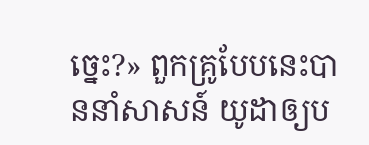ច្នេះ?» ពួកគ្រូបែបនេះបាននាំសាសន៍ យូដាឲ្យប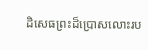ដិសេធព្រះដ៏ប្រោសលោះរប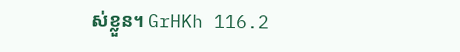ស់ខ្លួន។ GrHKh 116.2